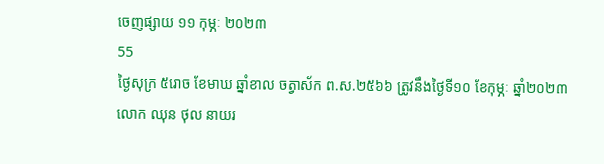ចេញផ្សាយ ១១ កុម្ភៈ ២០២៣
55
ថ្ងៃសុក្រ ៥រោច ខែមាឃ ឆ្នាំខាល ចត្វាស័ក ព.ស.២៥៦៦ ត្រូវនឹងថ្ងៃទី១០ ខែកុម្ភៈ ឆ្នាំ២០២៣
លោក ឈុន ថុល នាយរ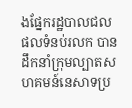ងផ្នែករដ្ឋបាលជលផលទំនប់រលក បានដឹកនាំក្រុមល្បាតសហគមន៍នេសាទប្រ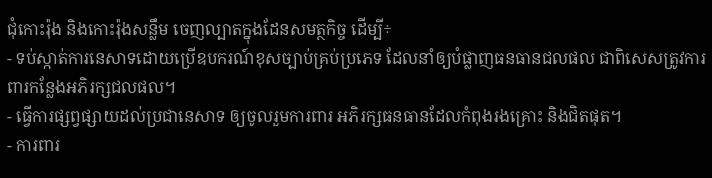ជុំកោះរ៉ុង និងកោះរ៉ុងសន្លឹម ចេញល្បាតក្នុងដែនសមត្ថកិច្ច ដើម្បី÷
- ទប់ស្កាត់ការនេសាទដោយប្រើឧបករណ៍ខុសច្បាប់គ្រប់ប្រភេទ ដែលនាំឲ្យបំផ្លាញធនធានជលផល ជាពិសេសត្រូវការពារកន្លែងអភិរក្សជលផល។
- ធ្វើការផ្សព្វផ្សាយដល់ប្រជានេសាទ ឲ្យចូលរួមការពារ អភិរក្សធនធានដែលកំពុងរងគ្រោះ និងជិតផុត។
- ការពារ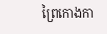ព្រៃកោងកា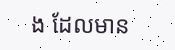ង ដែលមាន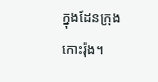ក្នុងដែនក្រុងកោះរ៉ុង។